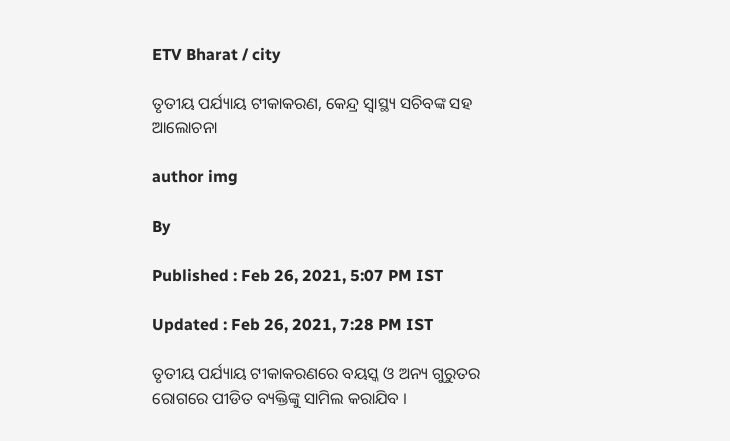ETV Bharat / city

ତୃତୀୟ ପର୍ଯ୍ୟାୟ ଟୀକାକରଣ, କେନ୍ଦ୍ର ସ୍ବାସ୍ଥ୍ୟ ସଚିବଙ୍କ ସହ ଆଲୋଚନା

author img

By

Published : Feb 26, 2021, 5:07 PM IST

Updated : Feb 26, 2021, 7:28 PM IST

ତୃତୀୟ ପର୍ଯ୍ୟାୟ ଟୀକାକରଣରେ ବୟସ୍କ ଓ ଅନ୍ୟ ଗୁରୁତର ରୋଗରେ ପୀଡିତ ବ୍ୟକ୍ତିଙ୍କୁ ସାମିଲ କରାଯିବ ।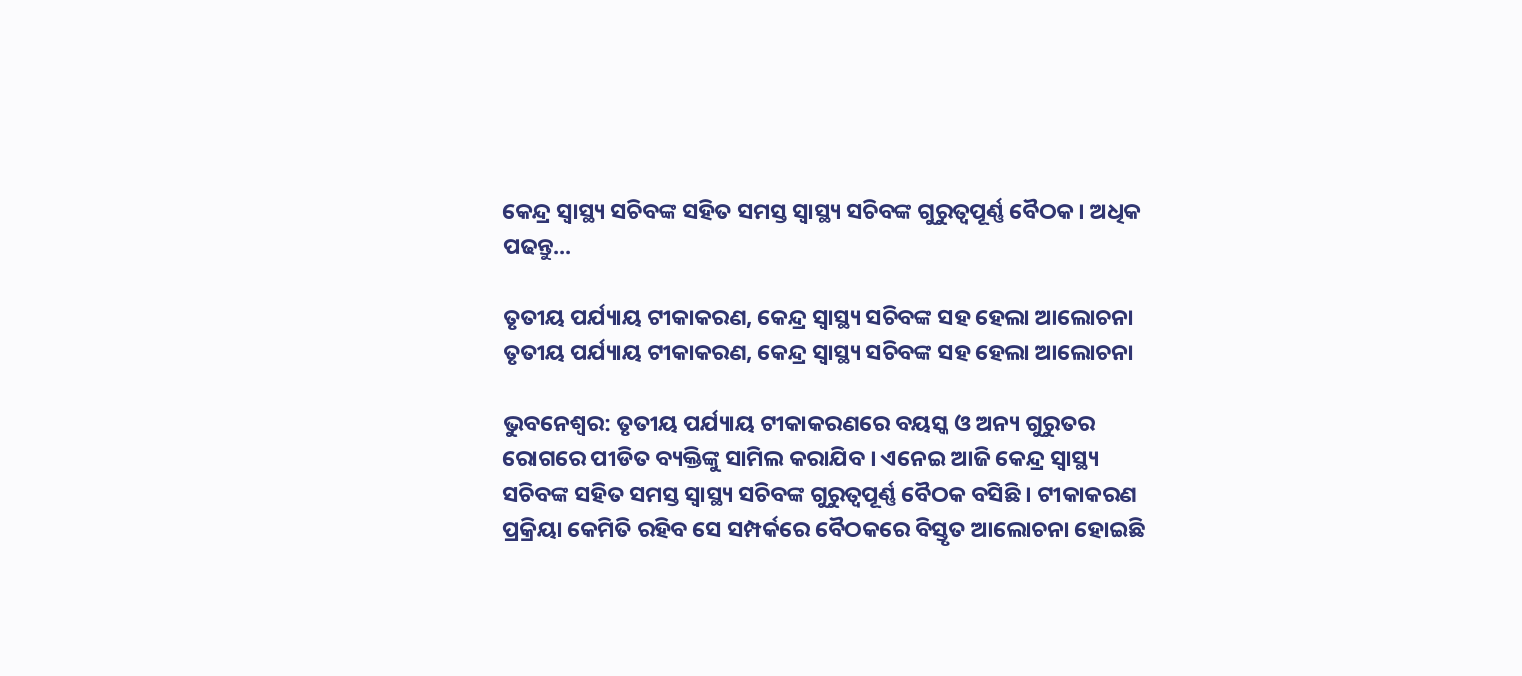କେନ୍ଦ୍ର ସ୍ଵାସ୍ଥ୍ୟ ସଚିବଙ୍କ ସହିତ ସମସ୍ତ ସ୍ବାସ୍ଥ୍ୟ ସଚିବଙ୍କ ଗୁରୁତ୍ବପୂର୍ଣ୍ଣ ବୈଠକ । ଅଧିକ ପଢନ୍ତୁ...

ତୃତୀୟ ପର୍ଯ୍ୟାୟ ଟୀକାକରଣ, କେନ୍ଦ୍ର ସ୍ବାସ୍ଥ୍ୟ ସଚିବଙ୍କ ସହ ହେଲା ଆଲୋଚନା
ତୃତୀୟ ପର୍ଯ୍ୟାୟ ଟୀକାକରଣ, କେନ୍ଦ୍ର ସ୍ବାସ୍ଥ୍ୟ ସଚିବଙ୍କ ସହ ହେଲା ଆଲୋଚନା

ଭୁବନେଶ୍ବର: ତୃତୀୟ ପର୍ଯ୍ୟାୟ ଟୀକାକରଣରେ ବୟସ୍କ ଓ ଅନ୍ୟ ଗୁରୁତର ରୋଗରେ ପୀଡିତ ବ୍ୟକ୍ତିଙ୍କୁ ସାମିଲ କରାଯିବ । ଏନେଇ ଆଜି କେନ୍ଦ୍ର ସ୍ଵାସ୍ଥ୍ୟ ସଚିବଙ୍କ ସହିତ ସମସ୍ତ ସ୍ୱାସ୍ଥ୍ୟ ସଚିବଙ୍କ ଗୁରୁତ୍ୱପୂର୍ଣ୍ଣ ବୈଠକ ବସିଛି । ଟୀକାକରଣ ପ୍ରକ୍ରିୟା କେମିତି ରହିବ ସେ ସମ୍ପର୍କରେ ବୈଠକରେ ବିସ୍ତୃତ ଆଲୋଚନା ହୋଇଛି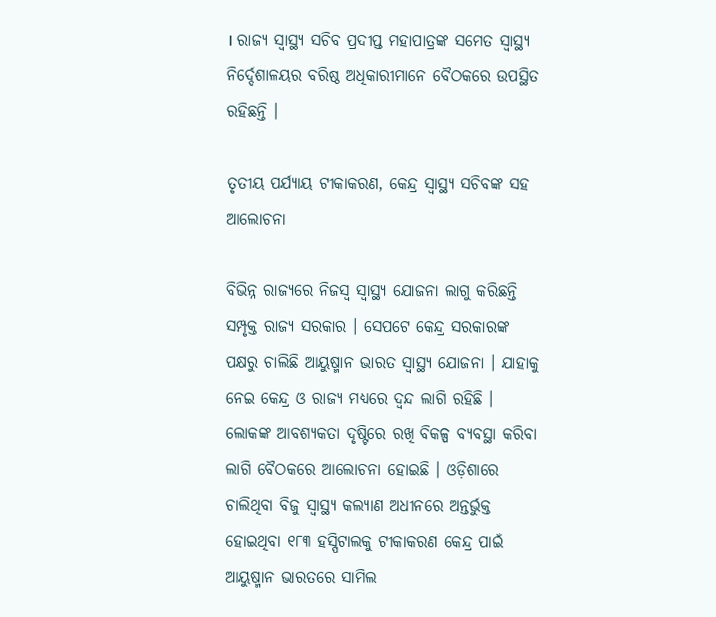। ରାଜ୍ୟ ସ୍ୱାସ୍ଥ୍ୟ ସଚିବ ପ୍ରଦୀପ୍ତ ମହାପାତ୍ରଙ୍କ ସମେତ ସ୍ୱାସ୍ଥ୍ୟ ନିର୍ଦ୍ଦେଶାଳୟର ବରିଷ୍ଠ ଅଧିକାରୀମାନେ ବୈଠକରେ ଉପସ୍ଥିତ ରହିଛନ୍ତି ।

ତୃତୀୟ ପର୍ଯ୍ୟାୟ ଟୀକାକରଣ, କେନ୍ଦ୍ର ସ୍ବାସ୍ଥ୍ୟ ସଚିବଙ୍କ ସହ ଆଲୋଚନା

ବିଭିନ୍ନ ରାଜ୍ୟରେ ନିଜସ୍ଵ ସ୍ୱାସ୍ଥ୍ୟ ଯୋଜନା ଲାଗୁ କରିଛନ୍ତି ସମ୍ପୃକ୍ତ ରାଜ୍ୟ ସରକାର । ସେପଟେ କେନ୍ଦ୍ର ସରକାରଙ୍କ ପକ୍ଷରୁ ଚାଲିଛି ଆୟୁଷ୍ମାନ ଭାରତ ସ୍ୱାସ୍ଥ୍ୟ ଯୋଜନା । ଯାହାକୁ ନେଇ କେନ୍ଦ୍ର ଓ ରାଜ୍ୟ ମଧ୍ୟରେ ଦ୍ଵନ୍ଦ ଲାଗି ରହିଛି । ଲୋକଙ୍କ ଆବଶ୍ୟକତା ଦୃଷ୍ଟିରେ ରଖି ବିକଳ୍ପ ବ୍ୟବସ୍ଥା କରିବା ଲାଗି ବୈଠକରେ ଆଲୋଚନା ହୋଇଛି । ଓଡ଼ିଶାରେ ଚାଲିଥିବା ବିଜୁ ସ୍ୱାସ୍ଥ୍ୟ କଲ୍ୟାଣ ଅଧୀନରେ ଅନ୍ତର୍ଭୁକ୍ତ ହୋଇଥିବା ୧୮୩ ହସ୍ପିଟାଲକୁ ଟୀକାକରଣ କେନ୍ଦ୍ର ପାଇଁ ଆୟୁଷ୍ମାନ ଭାରତରେ ସାମିଲ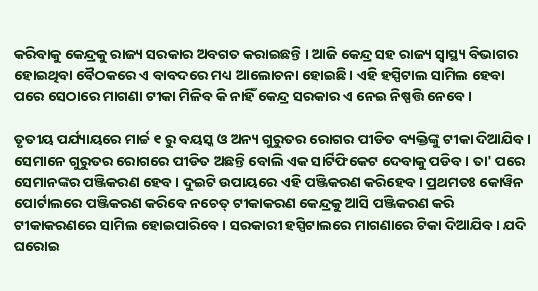କରିବାକୁ କେନ୍ଦ୍ରକୁ ରାଜ୍ୟ ସରକାର ଅବଗତ କରାଇଛନ୍ତି । ଆଜି କେନ୍ଦ୍ର ସହ ରାଜ୍ୟ ସ୍ୱାସ୍ଥ୍ୟ ବିଭାଗର ହୋଇଥିବା ବୈଠକରେ ଏ ବାବଦରେ ମଧ୍ୟ ଆଲୋଚନା ହୋଇଛି । ଏହି ହସ୍ପିଟାଲ ସାମିଲ ହେବା ପରେ ସେଠାରେ ମାଗଣା ଟୀକା ମିଳିବ କି ନାହିଁ କେନ୍ଦ୍ର ସରକାର ଏ ନେଇ ନିଷ୍ପତ୍ତି ନେବେ ।

ତୃତୀୟ ପର୍ଯ୍ୟାୟରେ ମାର୍ଚ୍ଚ ୧ ରୁ ବୟସ୍କ ଓ ଅନ୍ୟ ଗୁରୁତର ରୋଗର ପୀଡିତ ବ୍ୟକ୍ତିଙ୍କୁ ଟୀକା ଦିଆଯିବ । ସେମାନେ ଗୁରୁତର ରୋଗରେ ପୀଡିତ ଅଛନ୍ତି ବୋଲି ଏକ ସାର୍ଟିଫିକେଟ ଦେବାକୁ ପଡିବ । ତା' ପରେ ସେମାନଙ୍କର ପଞ୍ଜିକରଣ ହେବ । ଦୁଇଟି ଉପାୟରେ ଏହି ପଞ୍ଜିକରଣ କରିହେବ । ପ୍ରଥମତଃ କୋୱିନ ପୋର୍ଟାଲରେ ପଞ୍ଜିକରଣ କରିବେ ନଚେତ୍ ଟୀକାକରଣ କେନ୍ଦ୍ରକୁ ଆସି ପଞ୍ଜିକରଣ କରି ଟୀକାକରଣରେ ସାମିଲ ହୋଇପାରିବେ । ସରକାରୀ ହସ୍ପିଟାଲରେ ମାଗଣାରେ ଟିକା ଦିଆଯିବ । ଯଦି ଘରୋଇ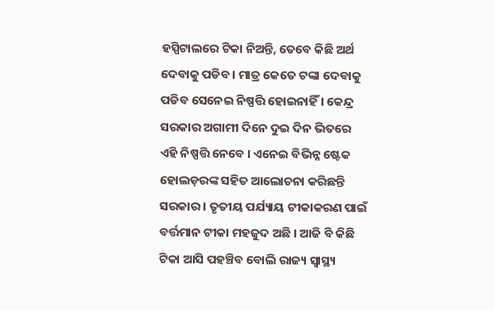ହସ୍ପିଟାଲରେ ଟିକା ନିଅନ୍ତି, ତେବେ କିଛି ଅର୍ଥ ଦେବାକୁ ପଡିବ । ମାତ୍ର କେତେ ଟଙ୍କା ଦେବାକୁ ପଡିବ ସେନେଇ ନିଷ୍ପତ୍ତି ହୋଇନାହିଁ । କେନ୍ଦ୍ର ସରକାର ଅଗାମୀ ଦିନେ ଦୁଇ ଦିନ ଭିତରେ ଏହି ନିଷ୍ପତ୍ତି ନେବେ । ଏନେଇ ବିଭିନ୍ନ ଷ୍ଟେକ ହୋଲଡ଼ରଙ୍କ ସହିତ ଆଲୋଚନା କରିଛନ୍ତି ସରକାର । ତୃତୀୟ ପର୍ଯ୍ୟାୟ ଟୀକାକରଣ ପାଇଁ ବର୍ତ୍ତମାନ ଟୀକା ମହଜୁଦ ଅଛି । ଆଜି ବି କିଛି ଟିକା ଆସି ପହଞ୍ଚିବ ବୋଲି ରାଜ୍ୟ ସ୍ୱାସ୍ଥ୍ୟ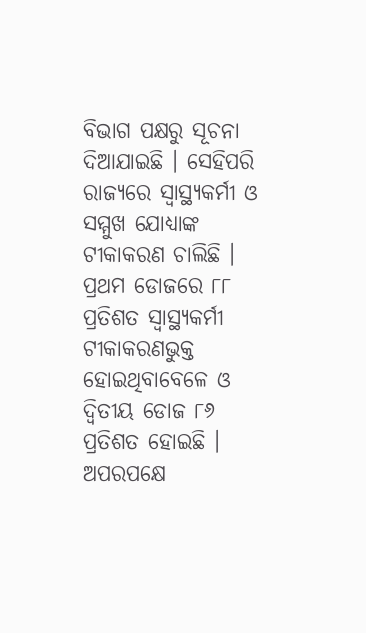ବିଭାଗ ପକ୍ଷରୁ ସୂଚନା ଦିଆଯାଇଛି । ସେହିପରି ରାଜ୍ୟରେ ସ୍ୱାସ୍ଥ୍ୟକର୍ମୀ ଓ ସମ୍ମୁଖ ଯୋଧ୍ୟାଙ୍କ ଟୀକାକରଣ ଚାଲିଛି । ପ୍ରଥମ ଡୋଜରେ ୮୮ ପ୍ରତିଶତ ସ୍ବାସ୍ଥ୍ୟକର୍ମୀ ଟୀକାକରଣଭୁକ୍ତ ହୋଇଥିବାବେଳେ ଓ ଦ୍ୱିତୀୟ ଡୋଜ ୮୬ ପ୍ରତିଶତ ହୋଇଛି । ଅପରପକ୍ଷେ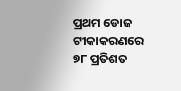ପ୍ରଥମ ଡୋଜ ଟୀକାକରଣରେ ୭୮ ପ୍ରତିଶତ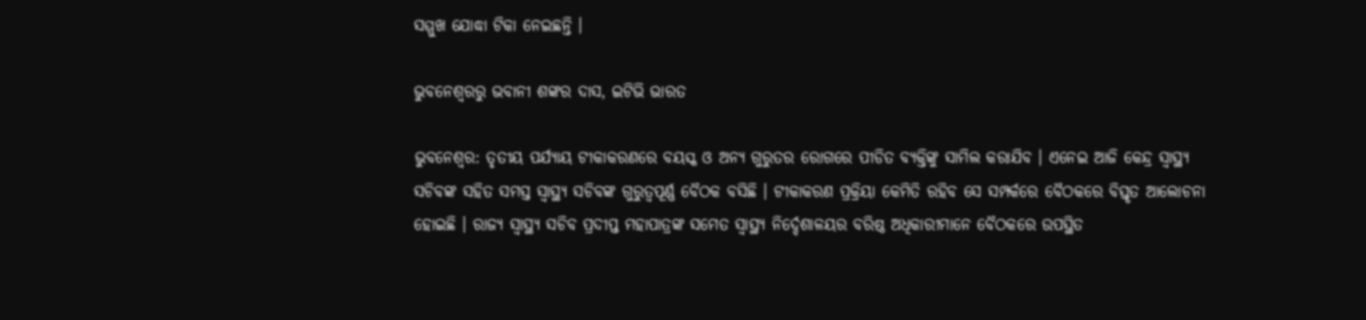ସମ୍ମୁଖ ଯୋଦ୍ଧା ଟିକା ନେଇଛନ୍ତି ।

ଭୁବନେଶ୍ବରରୁ ଭବାନୀ ଶଙ୍କର ଦାସ, ଇଟିଭି ଭାରତ

ଭୁବନେଶ୍ବର: ତୃତୀୟ ପର୍ଯ୍ୟାୟ ଟୀକାକରଣରେ ବୟସ୍କ ଓ ଅନ୍ୟ ଗୁରୁତର ରୋଗରେ ପୀଡିତ ବ୍ୟକ୍ତିଙ୍କୁ ସାମିଲ କରାଯିବ । ଏନେଇ ଆଜି କେନ୍ଦ୍ର ସ୍ଵାସ୍ଥ୍ୟ ସଚିବଙ୍କ ସହିତ ସମସ୍ତ ସ୍ୱାସ୍ଥ୍ୟ ସଚିବଙ୍କ ଗୁରୁତ୍ୱପୂର୍ଣ୍ଣ ବୈଠକ ବସିଛି । ଟୀକାକରଣ ପ୍ରକ୍ରିୟା କେମିତି ରହିବ ସେ ସମ୍ପର୍କରେ ବୈଠକରେ ବିସ୍ତୃତ ଆଲୋଚନା ହୋଇଛି । ରାଜ୍ୟ ସ୍ୱାସ୍ଥ୍ୟ ସଚିବ ପ୍ରଦୀପ୍ତ ମହାପାତ୍ରଙ୍କ ସମେତ ସ୍ୱାସ୍ଥ୍ୟ ନିର୍ଦ୍ଦେଶାଳୟର ବରିଷ୍ଠ ଅଧିକାରୀମାନେ ବୈଠକରେ ଉପସ୍ଥିତ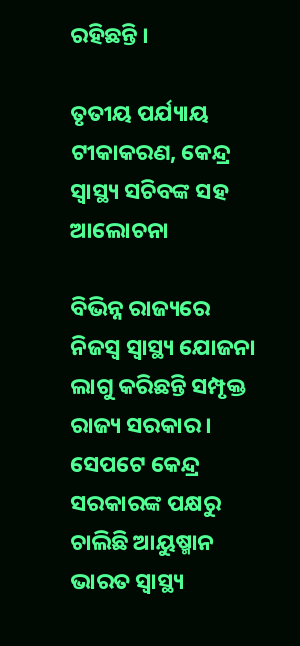ରହିଛନ୍ତି ।

ତୃତୀୟ ପର୍ଯ୍ୟାୟ ଟୀକାକରଣ, କେନ୍ଦ୍ର ସ୍ବାସ୍ଥ୍ୟ ସଚିବଙ୍କ ସହ ଆଲୋଚନା

ବିଭିନ୍ନ ରାଜ୍ୟରେ ନିଜସ୍ଵ ସ୍ୱାସ୍ଥ୍ୟ ଯୋଜନା ଲାଗୁ କରିଛନ୍ତି ସମ୍ପୃକ୍ତ ରାଜ୍ୟ ସରକାର । ସେପଟେ କେନ୍ଦ୍ର ସରକାରଙ୍କ ପକ୍ଷରୁ ଚାଲିଛି ଆୟୁଷ୍ମାନ ଭାରତ ସ୍ୱାସ୍ଥ୍ୟ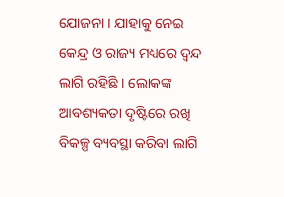ଯୋଜନା । ଯାହାକୁ ନେଇ କେନ୍ଦ୍ର ଓ ରାଜ୍ୟ ମଧ୍ୟରେ ଦ୍ଵନ୍ଦ ଲାଗି ରହିଛି । ଲୋକଙ୍କ ଆବଶ୍ୟକତା ଦୃଷ୍ଟିରେ ରଖି ବିକଳ୍ପ ବ୍ୟବସ୍ଥା କରିବା ଲାଗି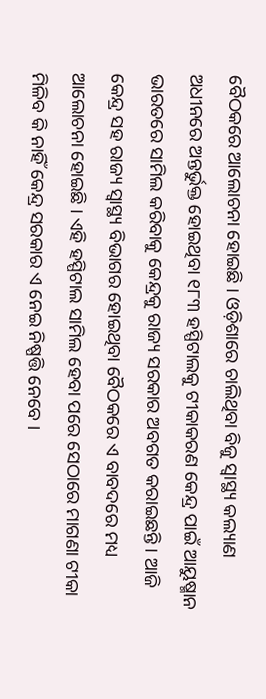ବୈଠକରେ ଆଲୋଚନା ହୋଇଛି । ଓଡ଼ିଶାରେ ଚାଲିଥିବା ବିଜୁ ସ୍ୱାସ୍ଥ୍ୟ କଲ୍ୟାଣ ଅଧୀନରେ ଅନ୍ତର୍ଭୁକ୍ତ ହୋଇଥିବା ୧୮୩ ହସ୍ପିଟାଲକୁ ଟୀକାକରଣ କେନ୍ଦ୍ର ପାଇଁ ଆୟୁଷ୍ମାନ ଭାରତରେ ସାମିଲ କରିବାକୁ କେନ୍ଦ୍ରକୁ ରାଜ୍ୟ ସରକାର ଅବଗତ କରାଇଛନ୍ତି । ଆଜି କେନ୍ଦ୍ର ସହ ରାଜ୍ୟ ସ୍ୱାସ୍ଥ୍ୟ ବିଭାଗର ହୋଇଥିବା ବୈଠକରେ ଏ ବାବଦରେ ମଧ୍ୟ ଆଲୋଚନା ହୋଇଛି । ଏହି ହସ୍ପିଟାଲ ସାମିଲ ହେବା ପରେ ସେଠାରେ ମାଗଣା ଟୀକା ମିଳିବ କି ନାହିଁ କେନ୍ଦ୍ର ସରକାର ଏ ନେଇ ନିଷ୍ପତ୍ତି ନେବେ ।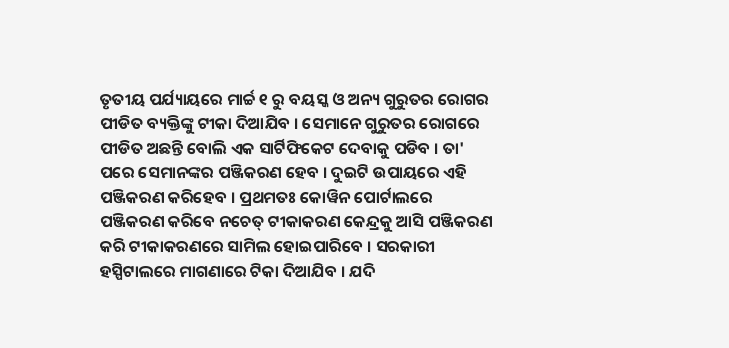ତୃତୀୟ ପର୍ଯ୍ୟାୟରେ ମାର୍ଚ୍ଚ ୧ ରୁ ବୟସ୍କ ଓ ଅନ୍ୟ ଗୁରୁତର ରୋଗର ପୀଡିତ ବ୍ୟକ୍ତିଙ୍କୁ ଟୀକା ଦିଆଯିବ । ସେମାନେ ଗୁରୁତର ରୋଗରେ ପୀଡିତ ଅଛନ୍ତି ବୋଲି ଏକ ସାର୍ଟିଫିକେଟ ଦେବାକୁ ପଡିବ । ତା' ପରେ ସେମାନଙ୍କର ପଞ୍ଜିକରଣ ହେବ । ଦୁଇଟି ଉପାୟରେ ଏହି ପଞ୍ଜିକରଣ କରିହେବ । ପ୍ରଥମତଃ କୋୱିନ ପୋର୍ଟାଲରେ ପଞ୍ଜିକରଣ କରିବେ ନଚେତ୍ ଟୀକାକରଣ କେନ୍ଦ୍ରକୁ ଆସି ପଞ୍ଜିକରଣ କରି ଟୀକାକରଣରେ ସାମିଲ ହୋଇପାରିବେ । ସରକାରୀ ହସ୍ପିଟାଲରେ ମାଗଣାରେ ଟିକା ଦିଆଯିବ । ଯଦି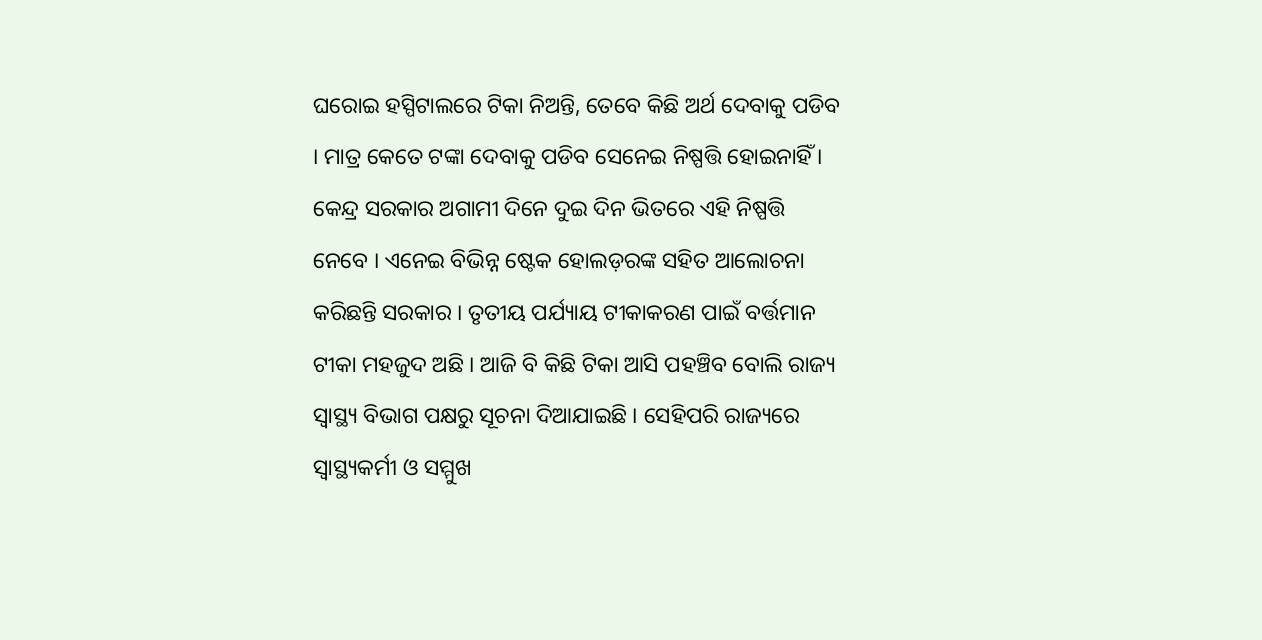ଘରୋଇ ହସ୍ପିଟାଲରେ ଟିକା ନିଅନ୍ତି, ତେବେ କିଛି ଅର୍ଥ ଦେବାକୁ ପଡିବ । ମାତ୍ର କେତେ ଟଙ୍କା ଦେବାକୁ ପଡିବ ସେନେଇ ନିଷ୍ପତ୍ତି ହୋଇନାହିଁ । କେନ୍ଦ୍ର ସରକାର ଅଗାମୀ ଦିନେ ଦୁଇ ଦିନ ଭିତରେ ଏହି ନିଷ୍ପତ୍ତି ନେବେ । ଏନେଇ ବିଭିନ୍ନ ଷ୍ଟେକ ହୋଲଡ଼ରଙ୍କ ସହିତ ଆଲୋଚନା କରିଛନ୍ତି ସରକାର । ତୃତୀୟ ପର୍ଯ୍ୟାୟ ଟୀକାକରଣ ପାଇଁ ବର୍ତ୍ତମାନ ଟୀକା ମହଜୁଦ ଅଛି । ଆଜି ବି କିଛି ଟିକା ଆସି ପହଞ୍ଚିବ ବୋଲି ରାଜ୍ୟ ସ୍ୱାସ୍ଥ୍ୟ ବିଭାଗ ପକ୍ଷରୁ ସୂଚନା ଦିଆଯାଇଛି । ସେହିପରି ରାଜ୍ୟରେ ସ୍ୱାସ୍ଥ୍ୟକର୍ମୀ ଓ ସମ୍ମୁଖ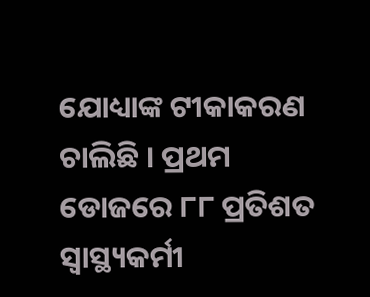ଯୋଧ୍ୟାଙ୍କ ଟୀକାକରଣ ଚାଲିଛି । ପ୍ରଥମ ଡୋଜରେ ୮୮ ପ୍ରତିଶତ ସ୍ବାସ୍ଥ୍ୟକର୍ମୀ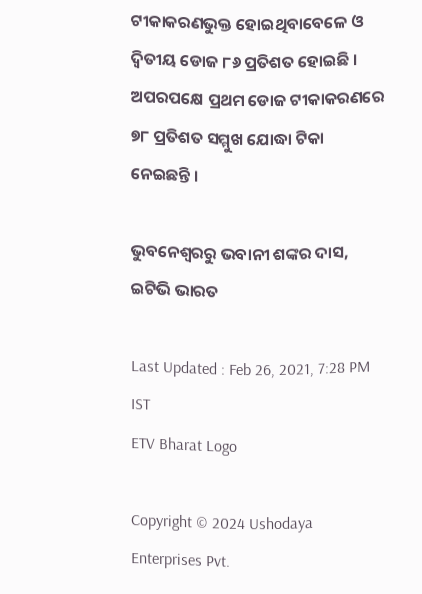ଟୀକାକରଣଭୁକ୍ତ ହୋଇଥିବାବେଳେ ଓ ଦ୍ୱିତୀୟ ଡୋଜ ୮୬ ପ୍ରତିଶତ ହୋଇଛି । ଅପରପକ୍ଷେ ପ୍ରଥମ ଡୋଜ ଟୀକାକରଣରେ ୭୮ ପ୍ରତିଶତ ସମ୍ମୁଖ ଯୋଦ୍ଧା ଟିକା ନେଇଛନ୍ତି ।

ଭୁବନେଶ୍ବରରୁ ଭବାନୀ ଶଙ୍କର ଦାସ, ଇଟିଭି ଭାରତ

Last Updated : Feb 26, 2021, 7:28 PM IST
ETV Bharat Logo

Copyright © 2024 Ushodaya Enterprises Pvt.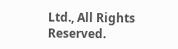Ltd., All Rights Reserved.